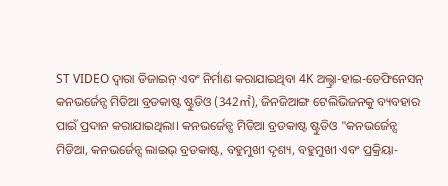ST VIDEO ଦ୍ୱାରା ଡିଜାଇନ୍ ଏବଂ ନିର୍ମାଣ କରାଯାଇଥିବା 4K ଅଲ୍ଟ୍ରା-ହାଇ-ଡେଫିନେସନ୍ କନଭର୍ଜେନ୍ସ ମିଡିଆ ବ୍ରଡକାଷ୍ଟ ଷ୍ଟୁଡିଓ (342㎡), ଜିନଜିଆଙ୍ଗ ଟେଲିଭିଜନକୁ ବ୍ୟବହାର ପାଇଁ ପ୍ରଦାନ କରାଯାଇଥିଲା। କନଭର୍ଜେନ୍ସ ମିଡିଆ ବ୍ରଡକାଷ୍ଟ ଷ୍ଟୁଡିଓ "କନଭର୍ଜେନ୍ସ ମିଡିଆ, କନଭର୍ଜେନ୍ସ ଲାଇଭ୍ ବ୍ରଡକାଷ୍ଟ, ବହୁମୁଖୀ ଦୃଶ୍ୟ, ବହୁମୁଖୀ ଏବଂ ପ୍ରକ୍ରିୟା-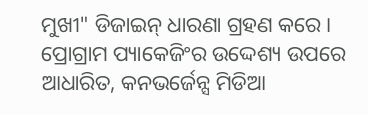ମୁଖୀ" ଡିଜାଇନ୍ ଧାରଣା ଗ୍ରହଣ କରେ। ପ୍ରୋଗ୍ରାମ ପ୍ୟାକେଜିଂର ଉଦ୍ଦେଶ୍ୟ ଉପରେ ଆଧାରିତ, କନଭର୍ଜେନ୍ସ ମିଡିଆ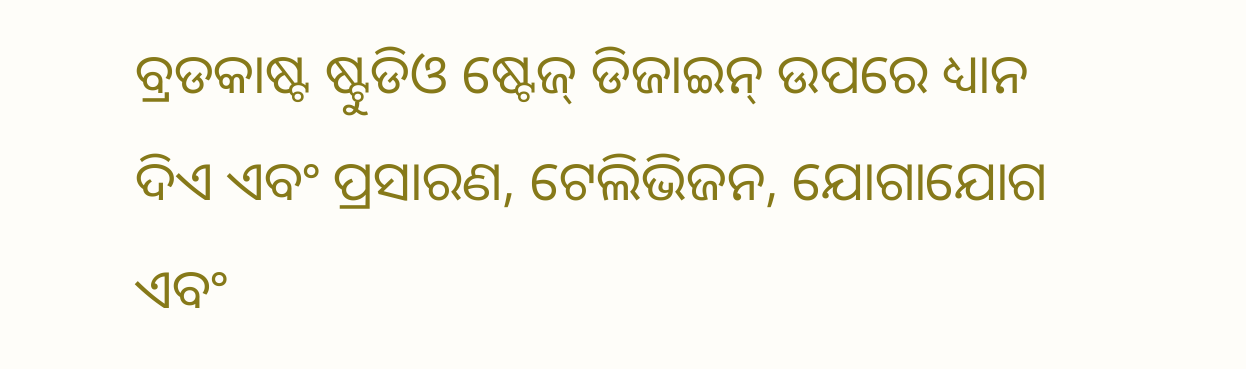ବ୍ରଡକାଷ୍ଟ ଷ୍ଟୁଡିଓ ଷ୍ଟେଜ୍ ଡିଜାଇନ୍ ଉପରେ ଧ୍ୟାନ ଦିଏ ଏବଂ ପ୍ରସାରଣ, ଟେଲିଭିଜନ, ଯୋଗାଯୋଗ ଏବଂ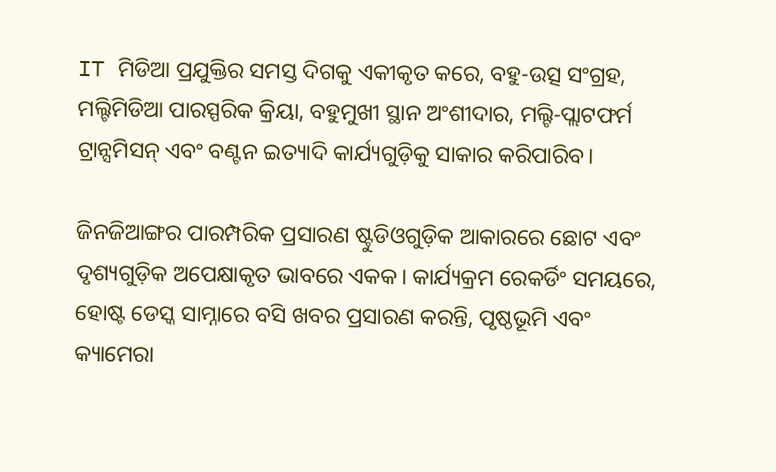IT ମିଡିଆ ପ୍ରଯୁକ୍ତିର ସମସ୍ତ ଦିଗକୁ ଏକୀକୃତ କରେ, ବହୁ-ଉତ୍ସ ସଂଗ୍ରହ, ମଲ୍ଟିମିଡିଆ ପାରସ୍ପରିକ କ୍ରିୟା, ବହୁମୁଖୀ ସ୍ଥାନ ଅଂଶୀଦାର, ମଲ୍ଟି-ପ୍ଲାଟଫର୍ମ ଟ୍ରାନ୍ସମିସନ୍ ଏବଂ ବଣ୍ଟନ ଇତ୍ୟାଦି କାର୍ଯ୍ୟଗୁଡ଼ିକୁ ସାକାର କରିପାରିବ।

ଜିନଜିଆଙ୍ଗର ପାରମ୍ପରିକ ପ୍ରସାରଣ ଷ୍ଟୁଡିଓଗୁଡ଼ିକ ଆକାରରେ ଛୋଟ ଏବଂ ଦୃଶ୍ୟଗୁଡ଼ିକ ଅପେକ୍ଷାକୃତ ଭାବରେ ଏକକ। କାର୍ଯ୍ୟକ୍ରମ ରେକର୍ଡିଂ ସମୟରେ, ହୋଷ୍ଟ ଡେସ୍କ ସାମ୍ନାରେ ବସି ଖବର ପ୍ରସାରଣ କରନ୍ତି, ପୃଷ୍ଠଭୂମି ଏବଂ କ୍ୟାମେରା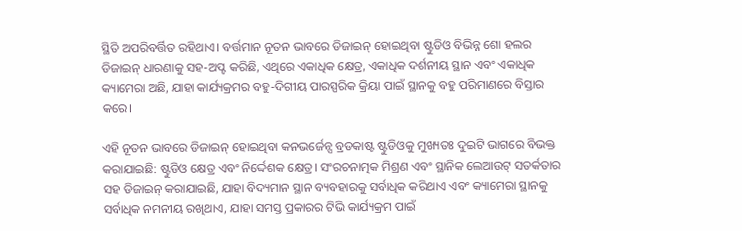ସ୍ଥିତି ଅପରିବର୍ତ୍ତିତ ରହିଥାଏ। ବର୍ତ୍ତମାନ ନୂତନ ଭାବରେ ଡିଜାଇନ୍ ହୋଇଥିବା ଷ୍ଟୁଡିଓ ବିଭିନ୍ନ ଶୋ ହଲର ଡିଜାଇନ୍ ଧାରଣାକୁ ସହ-ଅପ୍ଟ କରିଛି, ଏଥିରେ ଏକାଧିକ କ୍ଷେତ୍ର, ଏକାଧିକ ଦର୍ଶନୀୟ ସ୍ଥାନ ଏବଂ ଏକାଧିକ କ୍ୟାମେରା ଅଛି, ଯାହା କାର୍ଯ୍ୟକ୍ରମର ବହୁ-ଦିଗୀୟ ପାରସ୍ପରିକ କ୍ରିୟା ପାଇଁ ସ୍ଥାନକୁ ବହୁ ପରିମାଣରେ ବିସ୍ତାର କରେ।

ଏହି ନୂତନ ଭାବରେ ଡିଜାଇନ୍ ହୋଇଥିବା କନଭର୍ଜେନ୍ସ ବ୍ରଡକାଷ୍ଟ ଷ୍ଟୁଡିଓକୁ ମୁଖ୍ୟତଃ ଦୁଇଟି ଭାଗରେ ବିଭକ୍ତ କରାଯାଇଛି: ଷ୍ଟୁଡିଓ କ୍ଷେତ୍ର ଏବଂ ନିର୍ଦ୍ଦେଶକ କ୍ଷେତ୍ର। ସଂରଚନାତ୍ମକ ମିଶ୍ରଣ ଏବଂ ସ୍ଥାନିକ ଲେଆଉଟ୍ ସତର୍କତାର ସହ ଡିଜାଇନ୍ କରାଯାଇଛି, ଯାହା ବିଦ୍ୟମାନ ସ୍ଥାନ ବ୍ୟବହାରକୁ ସର୍ବାଧିକ କରିଥାଏ ଏବଂ କ୍ୟାମେରା ସ୍ଥାନକୁ ସର୍ବାଧିକ ନମନୀୟ ରଖିଥାଏ, ଯାହା ସମସ୍ତ ପ୍ରକାରର ଟିଭି କାର୍ଯ୍ୟକ୍ରମ ପାଇଁ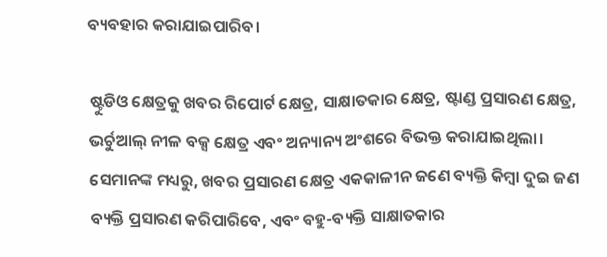ବ୍ୟବହାର କରାଯାଇପାରିବ।

ଷ୍ଟୁଡିଓ କ୍ଷେତ୍ରକୁ ଖବର ରିପୋର୍ଟ କ୍ଷେତ୍ର, ସାକ୍ଷାତକାର କ୍ଷେତ୍ର, ଷ୍ଟାଣ୍ଡ ପ୍ରସାରଣ କ୍ଷେତ୍ର, ଭର୍ଚୁଆଲ୍ ନୀଳ ବକ୍ସ କ୍ଷେତ୍ର ଏବଂ ଅନ୍ୟାନ୍ୟ ଅଂଶରେ ବିଭକ୍ତ କରାଯାଇଥିଲା। ସେମାନଙ୍କ ମଧ୍ୟରୁ, ଖବର ପ୍ରସାରଣ କ୍ଷେତ୍ର ଏକକାଳୀନ ଜଣେ ବ୍ୟକ୍ତି କିମ୍ବା ଦୁଇ ଜଣ ବ୍ୟକ୍ତି ପ୍ରସାରଣ କରିପାରିବେ, ଏବଂ ବହୁ-ବ୍ୟକ୍ତି ସାକ୍ଷାତକାର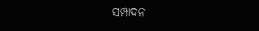ସମ୍ପାଦନ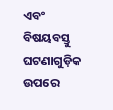ଏବଂ ବିଷୟବସ୍ତୁ ଘଟଣାଗୁଡ଼ିକ ଉପରେ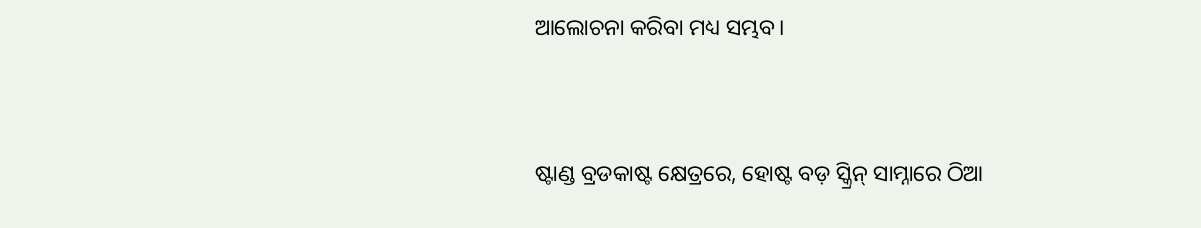ଆଲୋଚନା କରିବା ମଧ୍ୟ ସମ୍ଭବ।


ଷ୍ଟାଣ୍ଡ ବ୍ରଡକାଷ୍ଟ କ୍ଷେତ୍ରରେ, ହୋଷ୍ଟ ବଡ଼ ସ୍କ୍ରିନ୍ ସାମ୍ନାରେ ଠିଆ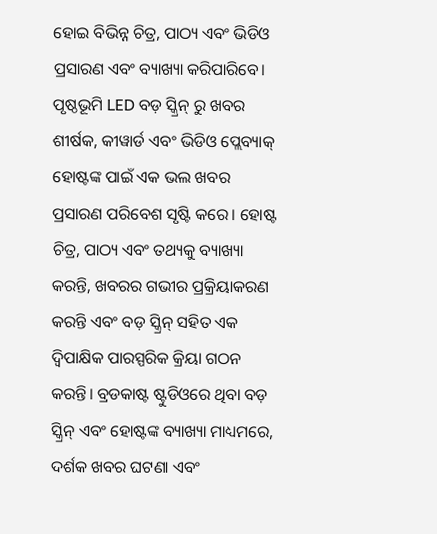ହୋଇ ବିଭିନ୍ନ ଚିତ୍ର, ପାଠ୍ୟ ଏବଂ ଭିଡିଓ ପ୍ରସାରଣ ଏବଂ ବ୍ୟାଖ୍ୟା କରିପାରିବେ। ପୃଷ୍ଠଭୂମି LED ବଡ଼ ସ୍କ୍ରିନ୍ ରୁ ଖବର ଶୀର୍ଷକ, କୀୱାର୍ଡ ଏବଂ ଭିଡିଓ ପ୍ଲେବ୍ୟାକ୍ ହୋଷ୍ଟଙ୍କ ପାଇଁ ଏକ ଭଲ ଖବର ପ୍ରସାରଣ ପରିବେଶ ସୃଷ୍ଟି କରେ। ହୋଷ୍ଟ ଚିତ୍ର, ପାଠ୍ୟ ଏବଂ ତଥ୍ୟକୁ ବ୍ୟାଖ୍ୟା କରନ୍ତି, ଖବରର ଗଭୀର ପ୍ରକ୍ରିୟାକରଣ କରନ୍ତି ଏବଂ ବଡ଼ ସ୍କ୍ରିନ୍ ସହିତ ଏକ ଦ୍ୱିପାକ୍ଷିକ ପାରସ୍ପରିକ କ୍ରିୟା ଗଠନ କରନ୍ତି। ବ୍ରଡକାଷ୍ଟ ଷ୍ଟୁଡିଓରେ ଥିବା ବଡ଼ ସ୍କ୍ରିନ୍ ଏବଂ ହୋଷ୍ଟଙ୍କ ବ୍ୟାଖ୍ୟା ମାଧ୍ୟମରେ, ଦର୍ଶକ ଖବର ଘଟଣା ଏବଂ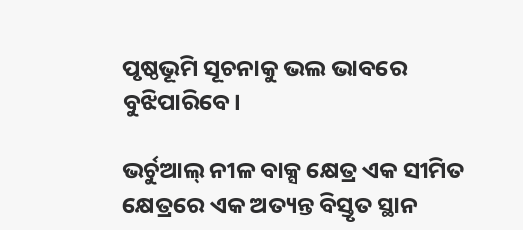ପୃଷ୍ଠଭୂମି ସୂଚନାକୁ ଭଲ ଭାବରେ ବୁଝିପାରିବେ।

ଭର୍ଚୁଆଲ୍ ନୀଳ ବାକ୍ସ କ୍ଷେତ୍ର ଏକ ସୀମିତ କ୍ଷେତ୍ରରେ ଏକ ଅତ୍ୟନ୍ତ ବିସ୍ତୃତ ସ୍ଥାନ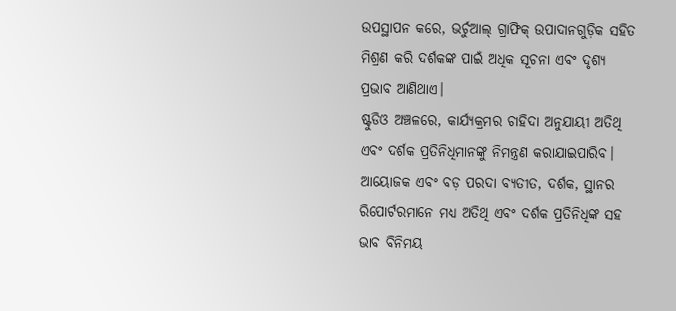ଉପସ୍ଥାପନ କରେ, ଭର୍ଚୁଆଲ୍ ଗ୍ରାଫିକ୍ ଉପାଦାନଗୁଡ଼ିକ ସହିତ ମିଶ୍ରଣ କରି ଦର୍ଶକଙ୍କ ପାଇଁ ଅଧିକ ସୂଚନା ଏବଂ ଦୃଶ୍ୟ ପ୍ରଭାବ ଆଣିଥାଏ।
ଷ୍ଟୁଡିଓ ଅଞ୍ଚଳରେ, କାର୍ଯ୍ୟକ୍ରମର ଚାହିଦା ଅନୁଯାୟୀ ଅତିଥି ଏବଂ ଦର୍ଶକ ପ୍ରତିନିଧିମାନଙ୍କୁ ନିମନ୍ତ୍ରଣ କରାଯାଇପାରିବ। ଆୟୋଜକ ଏବଂ ବଡ଼ ପରଦା ବ୍ୟତୀତ, ଦର୍ଶକ, ସ୍ଥାନର ରିପୋର୍ଟରମାନେ ମଧ୍ୟ ଅତିଥି ଏବଂ ଦର୍ଶକ ପ୍ରତିନିଧିଙ୍କ ସହ ଭାବ ବିନିମୟ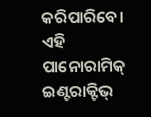କରିପାରିବେ। ଏହି ପାନୋରାମିକ୍ ଇଣ୍ଟରାକ୍ଟିଭ୍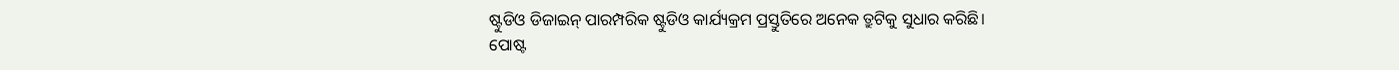ଷ୍ଟୁଡିଓ ଡିଜାଇନ୍ ପାରମ୍ପରିକ ଷ୍ଟୁଡିଓ କାର୍ଯ୍ୟକ୍ରମ ପ୍ରସ୍ତୁତିରେ ଅନେକ ତ୍ରୁଟିକୁ ସୁଧାର କରିଛି।
ପୋଷ୍ଟ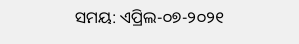ସମୟ: ଏପ୍ରିଲ-୦୭-୨୦୨୧